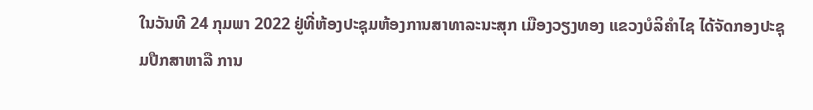ໃນວັນທີ 24 ກຸມພາ 2022 ຢູ່ທີ່ຫ້ອງປະຊຸມຫ້ອງການສາທາລະນະສຸກ ເມືອງວຽງທອງ ແຂວງບໍລິຄຳໄຊ ໄດ້ຈັດກອງປະຊຸມປືກສາຫາລື ການ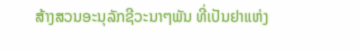ສ້າງສວນອະນຸລັກຊີວະນາໆພັນ ທີ່ເປັນຢາແຫ່ງ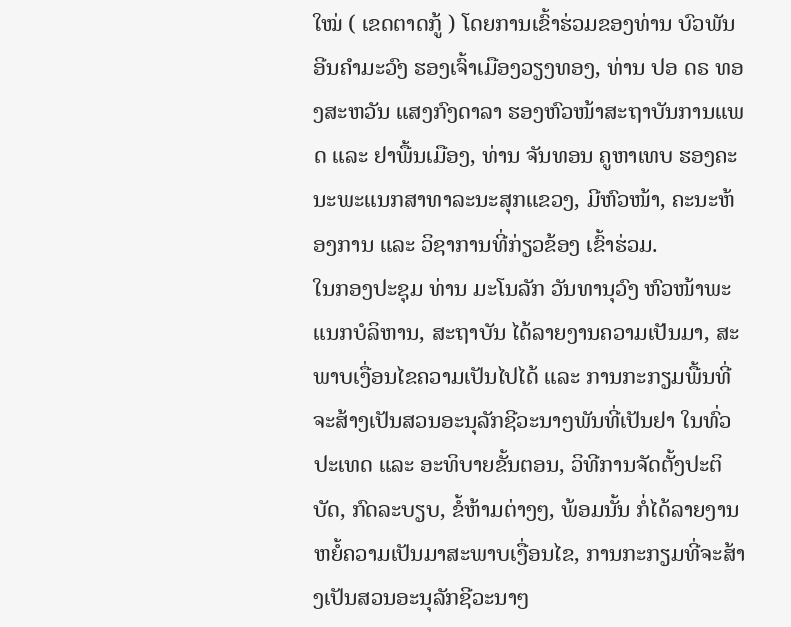ໃໝ່ ( ເຂດຕາດກູ້ ) ໂດຍການເຂົ້າຮ່ວມຂອງທ່ານ ບົວພັນ ອີນຄຳມະວົງ ຮອງເຈົ້າເມືອງວຽງທອງ, ທ່ານ ປອ ດຣ ທອງສະຫວັນ ແສງກົງດາລາ ຮອງຫົວໜ້າສະຖາບັນການແພດ ແລະ ຢາພື້ນເມືອງ, ທ່ານ ຈັນທອນ ຄູຫາເທບ ຮອງຄະນະພະແນກສາທາລະນະສຸກແຂວງ, ມີຫົວໜ້າ, ຄະນະຫ້ອງການ ແລະ ວິຊາການທີ່ກ່ຽວຂ້ອງ ເຂົ້າຮ່ວມ.
ໃນກອງປະຊຸມ ທ່ານ ມະໂນລັກ ວັນທານຸວົງ ຫົວໜ້າພະແນກບໍລິຫານ, ສະຖາບັນ ໄດ້ລາຍງານຄວາມເປັນມາ, ສະພາບເງື່ອນໄຂຄວາມເປັນໄປໄດ້ ແລະ ການກະກຽມພື້ນທີ່ຈະສ້າງເປັນສວນອະນຸລັກຊີວະນາໆພັນທີ່ເປັນຢາ ໃນທົ່ວປະເທດ ແລະ ອະທິບາຍຂັ້ນຕອນ, ວິທີການຈັດຕັ້ງປະຕິບັດ, ກົດລະບຽບ, ຂໍ້ຫ້າມຕ່າງໆ, ພ້ອມນັ້ນ ກໍ່ໄດ້ລາຍງານຫຍໍ້ຄວາມເປັນມາສະພາບເງື່ອນໄຂ, ການກະກຽມທີ່ຈະສ້າງເປັນສວນອະນຸລັກຊີວະນາໆ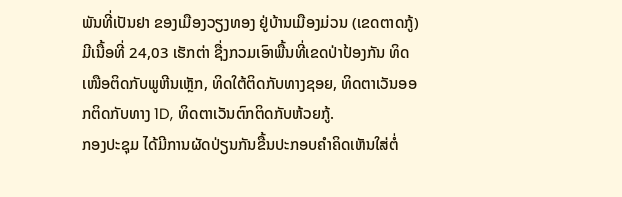ພັນທີ່ເປັນຢາ ຂອງເມືອງວຽງທອງ ຢູ່ບ້ານເມືອງມ່ວນ (ເຂດຕາດກູ້) ມີເນື້ອທີ່ 24,03 ເຮັກຕ່າ ຊື່ງກວມເອົາພື້ນທີ່ເຂດປ່າປ້ອງກັນ ທິດເໜືອຕິດກັບພູຫີນເຫຼັກ, ທິດໃຕ້ຕິດກັບທາງຊອຍ, ທິດຕາເວັນອອກຕິດກັບທາງ 1D, ທິດຕາເວັນຕົກຕິດກັບຫ້ວຍກູ້.
ກອງປະຊຸມ ໄດ້ມີການຜັດປ່ຽນກັນຂື້ນປະກອບຄຳຄິດເຫັນໃສ່ຕໍ່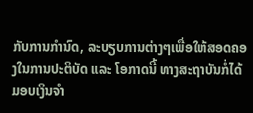ກັບການກຳນົດ, ລະບຽບການຕ່າງໆເພື່ອໃຫ້ສອດຄອງໃນການປະຕິບັດ ແລະ ໂອກາດນີ້ ທາງສະຖາບັນກໍ່ໄດ້ມອບເງິນຈຳ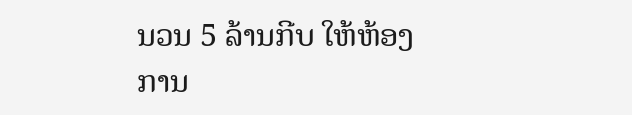ນວນ 5 ລ້ານກີບ ໃຫ້ຫ້ອງການ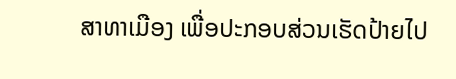ສາທາເມືອງ ເພື່ອປະກອບສ່ວນເຮັດປ້າຍໄປ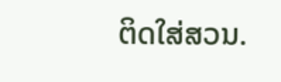ຕິດໃສ່ສວນ.